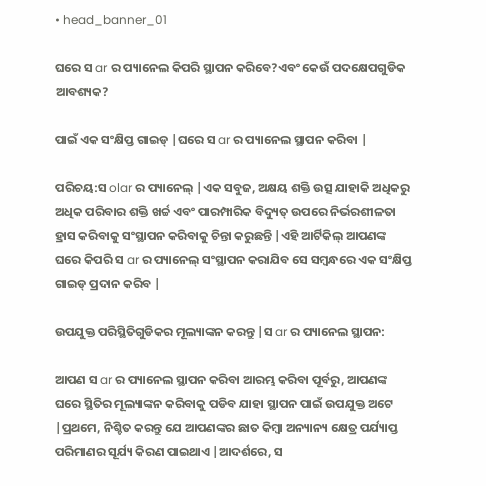• head_banner_01

ଘରେ ସ ar ର ପ୍ୟାନେଲ କିପରି ସ୍ଥାପନ କରିବେ?ଏବଂ କେଉଁ ପଦକ୍ଷେପଗୁଡିକ ଆବଶ୍ୟକ?

ପାଇଁ ଏକ ସଂକ୍ଷିପ୍ତ ଗାଇଡ୍ |ଘରେ ସ ar ର ପ୍ୟାନେଲ ସ୍ଥାପନ କରିବା |

ପରିଚୟ:ସ olar ର ପ୍ୟାନେଲ୍ |ଏକ ସବୁଜ, ଅକ୍ଷୟ ଶକ୍ତି ଉତ୍ସ ଯାହାକି ଅଧିକରୁ ଅଧିକ ପରିବାର ଶକ୍ତି ଖର୍ଚ୍ଚ ଏବଂ ପାରମ୍ପାରିକ ବିଦ୍ୟୁତ୍ ଉପରେ ନିର୍ଭରଶୀଳତା ହ୍ରାସ କରିବାକୁ ସଂସ୍ଥାପନ କରିବାକୁ ଚିନ୍ତା କରୁଛନ୍ତି |ଏହି ଆର୍ଟିକିଲ୍ ଆପଣଙ୍କ ଘରେ କିପରି ସ ar ର ପ୍ୟାନେଲ୍ ସଂସ୍ଥାପନ କରାଯିବ ସେ ସମ୍ବନ୍ଧରେ ଏକ ସଂକ୍ଷିପ୍ତ ଗାଇଡ୍ ପ୍ରଦାନ କରିବ |

ଉପଯୁକ୍ତ ପରିସ୍ଥିତିଗୁଡିକର ମୂଲ୍ୟାଙ୍କନ କରନ୍ତୁ |ସ ar ର ପ୍ୟାନେଲ ସ୍ଥାପନ:

ଆପଣ ସ ar ର ପ୍ୟାନେଲ ସ୍ଥାପନ କରିବା ଆରମ୍ଭ କରିବା ପୂର୍ବରୁ, ଆପଣଙ୍କ ଘରେ ସ୍ଥିତିର ମୂଲ୍ୟାଙ୍କନ କରିବାକୁ ପଡିବ ଯାହା ସ୍ଥାପନ ପାଇଁ ଉପଯୁକ୍ତ ଅଟେ |ପ୍ରଥମେ, ନିଶ୍ଚିତ କରନ୍ତୁ ଯେ ଆପଣଙ୍କର ଛାତ କିମ୍ବା ଅନ୍ୟାନ୍ୟ କ୍ଷେତ୍ର ପର୍ଯ୍ୟାପ୍ତ ପରିମାଣର ସୂର୍ଯ୍ୟ କିରଣ ପାଇଥାଏ |ଆଦର୍ଶରେ, ସ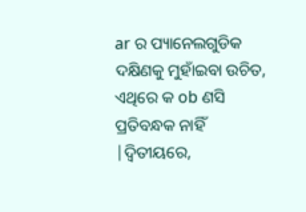ar ର ପ୍ୟାନେଲଗୁଡିକ ଦକ୍ଷିଣକୁ ମୁହାଁଇବା ଉଚିତ, ଏଥିରେ କ ob ଣସି ପ୍ରତିବନ୍ଧକ ନାହିଁ |ଦ୍ୱିତୀୟରେ,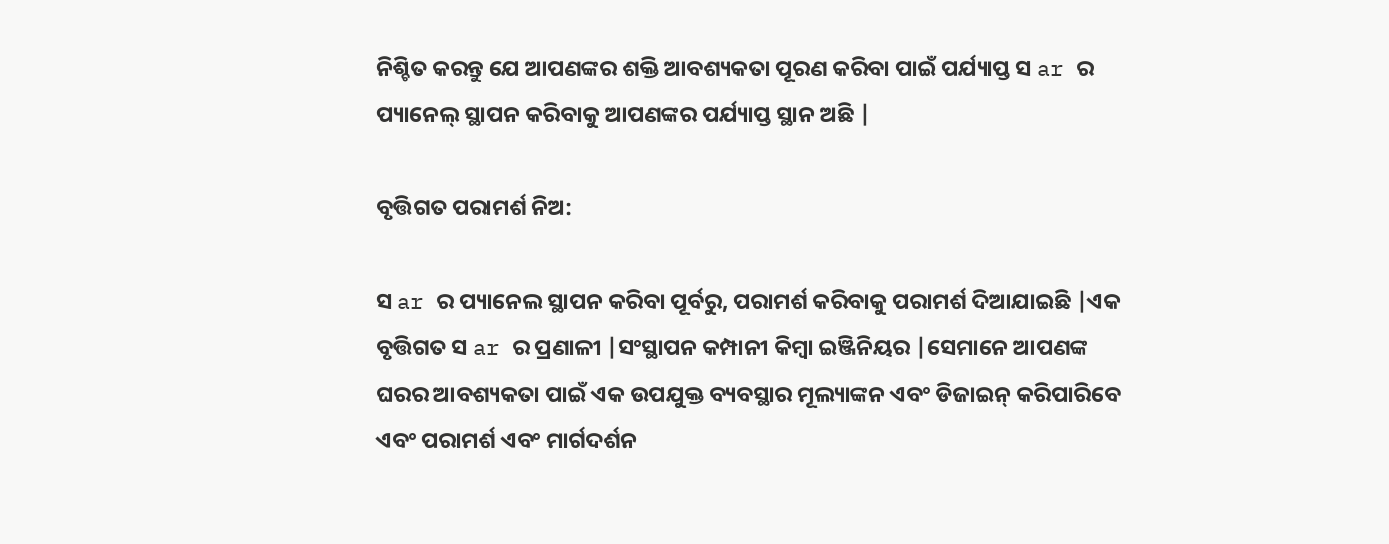ନିଶ୍ଚିତ କରନ୍ତୁ ଯେ ଆପଣଙ୍କର ଶକ୍ତି ଆବଶ୍ୟକତା ପୂରଣ କରିବା ପାଇଁ ପର୍ଯ୍ୟାପ୍ତ ସ ar ର ପ୍ୟାନେଲ୍ ସ୍ଥାପନ କରିବାକୁ ଆପଣଙ୍କର ପର୍ଯ୍ୟାପ୍ତ ସ୍ଥାନ ଅଛି |

ବୃତ୍ତିଗତ ପରାମର୍ଶ ନିଅ:

ସ ar ର ପ୍ୟାନେଲ ସ୍ଥାପନ କରିବା ପୂର୍ବରୁ, ପରାମର୍ଶ କରିବାକୁ ପରାମର୍ଶ ଦିଆଯାଇଛି |ଏକ ବୃତ୍ତିଗତ ସ ar ର ପ୍ରଣାଳୀ |ସଂସ୍ଥାପନ କମ୍ପାନୀ କିମ୍ବା ଇଞ୍ଜିନିୟର |ସେମାନେ ଆପଣଙ୍କ ଘରର ଆବଶ୍ୟକତା ପାଇଁ ଏକ ଉପଯୁକ୍ତ ବ୍ୟବସ୍ଥାର ମୂଲ୍ୟାଙ୍କନ ଏବଂ ଡିଜାଇନ୍ କରିପାରିବେ ଏବଂ ପରାମର୍ଶ ଏବଂ ମାର୍ଗଦର୍ଶନ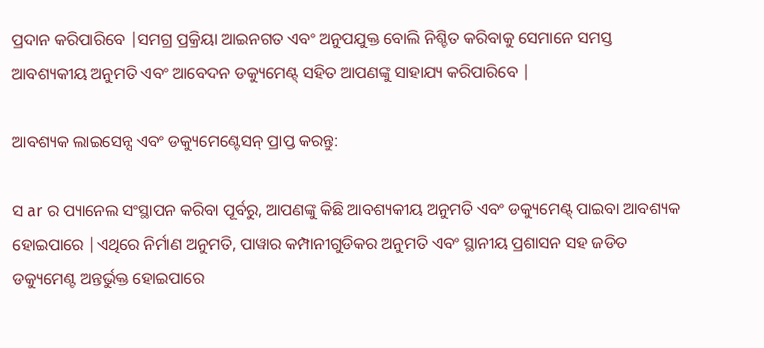ପ୍ରଦାନ କରିପାରିବେ |ସମଗ୍ର ପ୍ରକ୍ରିୟା ଆଇନଗତ ଏବଂ ଅନୁପଯୁକ୍ତ ବୋଲି ନିଶ୍ଚିତ କରିବାକୁ ସେମାନେ ସମସ୍ତ ଆବଶ୍ୟକୀୟ ଅନୁମତି ଏବଂ ଆବେଦନ ଡକ୍ୟୁମେଣ୍ଟ୍ ସହିତ ଆପଣଙ୍କୁ ସାହାଯ୍ୟ କରିପାରିବେ |

ଆବଶ୍ୟକ ଲାଇସେନ୍ସ ଏବଂ ଡକ୍ୟୁମେଣ୍ଟେସନ୍ ପ୍ରାପ୍ତ କରନ୍ତୁ:

ସ ar ର ପ୍ୟାନେଲ ସଂସ୍ଥାପନ କରିବା ପୂର୍ବରୁ, ଆପଣଙ୍କୁ କିଛି ଆବଶ୍ୟକୀୟ ଅନୁମତି ଏବଂ ଡକ୍ୟୁମେଣ୍ଟ୍ ପାଇବା ଆବଶ୍ୟକ ହୋଇପାରେ |ଏଥିରେ ନିର୍ମାଣ ଅନୁମତି, ପାୱାର କମ୍ପାନୀଗୁଡିକର ଅନୁମତି ଏବଂ ସ୍ଥାନୀୟ ପ୍ରଶାସନ ସହ ଜଡିତ ଡକ୍ୟୁମେଣ୍ଟ ଅନ୍ତର୍ଭୁକ୍ତ ହୋଇପାରେ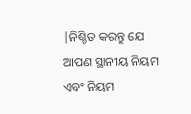|ନିଶ୍ଚିତ କରନ୍ତୁ ଯେ ଆପଣ ସ୍ଥାନୀୟ ନିୟମ ଏବଂ ନିୟମ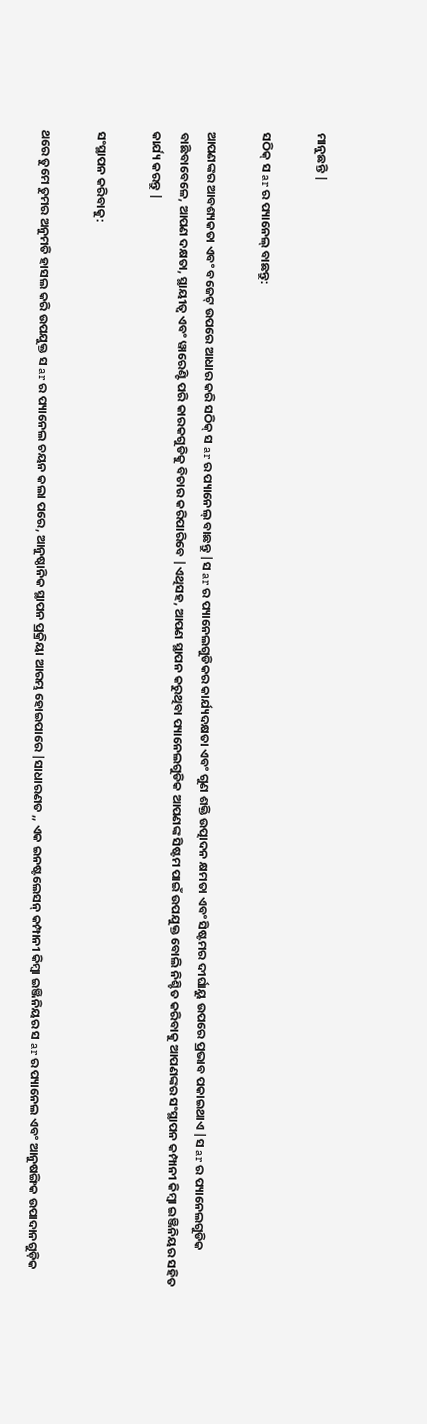ମାନୁଛନ୍ତି |

ସଠିକ୍ ସ ar ର ପ୍ୟାନେଲ୍ ବାଛନ୍ତୁ:

ଆପଣଙ୍କର ଆବଶ୍ୟକତା ଏବଂ ବଜେଟ୍ ଉପରେ ଆଧାର କରି ସଠିକ୍ ସ ar ର ପ୍ୟାନେଲ୍ ବାଛନ୍ତୁ |ସ ar ର ପ୍ୟାନେଲଗୁଡିକର କାର୍ଯ୍ୟଦକ୍ଷତା ଏବଂ ଗୁଣ ଶକ୍ତି ଉତ୍ପାଦନ କ୍ଷମତା ଏବଂ ସିଷ୍ଟମର ଦୀର୍ଘାୟୁ ଉପରେ ପ୍ରଭାବ ପକାଇଥାଏ |ସ ar ର ପ୍ୟାନେଲଗୁଡିକ ବାଛିବାବେଳେ, ଆପଣ ଦକ୍ଷତା, ସ୍ଥାୟୀତ୍ୱ ଏବଂ ୱାରେଣ୍ଟି ପରି କାରକଗୁଡିକୁ ବିଚାର କରିପାରିବେ |ଏଥିସହ, ଆପଣ ସ୍ଥାପନ କରୁଥିବା ପ୍ୟାନେଲଗୁଡିକ ଆପଣଙ୍କ ସିଷ୍ଟମ ପାଇଁ ଉପଯୁକ୍ତ ବୋଲି ନିଶ୍ଚିତ କରିବାକୁ ଆପଣଙ୍କର ସଂସ୍ଥାପନ କମ୍ପାନୀ କିମ୍ବା ଇଞ୍ଜିନିୟର ସହିତ କାର୍ଯ୍ୟ କରନ୍ତୁ |

ସଂସ୍ଥାପନ କରିବାକୁ:

ଥରେ ତୁମେ ତୁମର ଅନୁମତି ହାସଲ କରି ଉପଯୁକ୍ତ ସ ar ର ପ୍ୟାନେଲ ଚୟନ କଲା ପରେ, ଆନୁଷ୍ଠାନିକ ସ୍ଥାପନ ପ୍ରକ୍ରିୟା ଆରମ୍ଭ ହୋଇପାରେ |ସାଧାରଣତ ,, ଏକ ଇନଷ୍ଟଲେସନ୍ କମ୍ପାନୀ କିମ୍ବା ଇଞ୍ଜିନିୟର ସ ar ର ପ୍ୟାନେଲ ଏବଂ ଆନୁଷଙ୍ଗିକ ଉପାଦାନଗୁଡ଼ିକ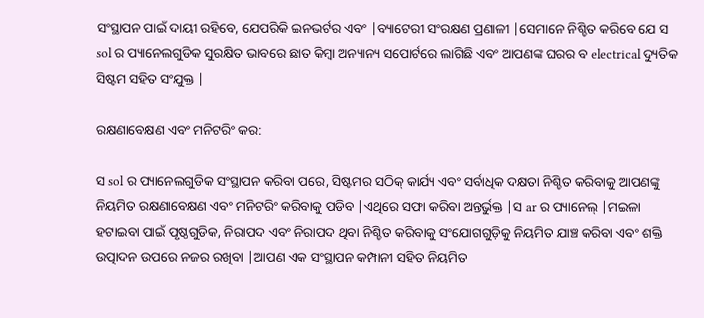ସଂସ୍ଥାପନ ପାଇଁ ଦାୟୀ ରହିବେ, ଯେପରିକି ଇନଭର୍ଟର ଏବଂ |ବ୍ୟାଟେରୀ ସଂରକ୍ଷଣ ପ୍ରଣାଳୀ |ସେମାନେ ନିଶ୍ଚିତ କରିବେ ଯେ ସ sol ର ପ୍ୟାନେଲଗୁଡିକ ସୁରକ୍ଷିତ ଭାବରେ ଛାତ କିମ୍ବା ଅନ୍ୟାନ୍ୟ ସପୋର୍ଟରେ ଲାଗିଛି ଏବଂ ଆପଣଙ୍କ ଘରର ବ electrical ଦ୍ୟୁତିକ ସିଷ୍ଟମ ସହିତ ସଂଯୁକ୍ତ |

ରକ୍ଷଣାବେକ୍ଷଣ ଏବଂ ମନିଟରିଂ କର:

ସ sol ର ପ୍ୟାନେଲଗୁଡିକ ସଂସ୍ଥାପନ କରିବା ପରେ, ସିଷ୍ଟମର ସଠିକ୍ କାର୍ଯ୍ୟ ଏବଂ ସର୍ବାଧିକ ଦକ୍ଷତା ନିଶ୍ଚିତ କରିବାକୁ ଆପଣଙ୍କୁ ନିୟମିତ ରକ୍ଷଣାବେକ୍ଷଣ ଏବଂ ମନିଟରିଂ କରିବାକୁ ପଡିବ |ଏଥିରେ ସଫା କରିବା ଅନ୍ତର୍ଭୁକ୍ତ |ସ ar ର ପ୍ୟାନେଲ୍ |ମଇଳା ହଟାଇବା ପାଇଁ ପୃଷ୍ଠଗୁଡିକ, ନିରାପଦ ଏବଂ ନିରାପଦ ଥିବା ନିଶ୍ଚିତ କରିବାକୁ ସଂଯୋଗଗୁଡ଼ିକୁ ନିୟମିତ ଯାଞ୍ଚ କରିବା ଏବଂ ଶକ୍ତି ଉତ୍ପାଦନ ଉପରେ ନଜର ରଖିବା |ଆପଣ ଏକ ସଂସ୍ଥାପନ କମ୍ପାନୀ ସହିତ ନିୟମିତ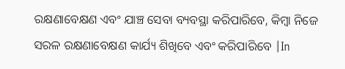ରକ୍ଷଣାବେକ୍ଷଣ ଏବଂ ଯାଞ୍ଚ ସେବା ବ୍ୟବସ୍ଥା କରିପାରିବେ, କିମ୍ବା ନିଜେ ସରଳ ରକ୍ଷଣାବେକ୍ଷଣ କାର୍ଯ୍ୟ ଶିଖିବେ ଏବଂ କରିପାରିବେ |In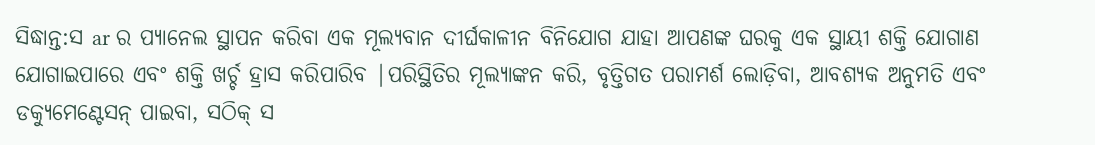ସିଦ୍ଧାନ୍ତ:ସ ar ର ପ୍ୟାନେଲ ସ୍ଥାପନ କରିବା ଏକ ମୂଲ୍ୟବାନ ଦୀର୍ଘକାଳୀନ ବିନିଯୋଗ ଯାହା ଆପଣଙ୍କ ଘରକୁ ଏକ ସ୍ଥାୟୀ ଶକ୍ତି ଯୋଗାଣ ଯୋଗାଇପାରେ ଏବଂ ଶକ୍ତି ଖର୍ଚ୍ଚ ହ୍ରାସ କରିପାରିବ |ପରିସ୍ଥିତିର ମୂଲ୍ୟାଙ୍କନ କରି, ବୃତ୍ତିଗତ ପରାମର୍ଶ ଲୋଡ଼ିବା, ଆବଶ୍ୟକ ଅନୁମତି ଏବଂ ଡକ୍ୟୁମେଣ୍ଟେସନ୍ ପାଇବା, ସଠିକ୍ ସ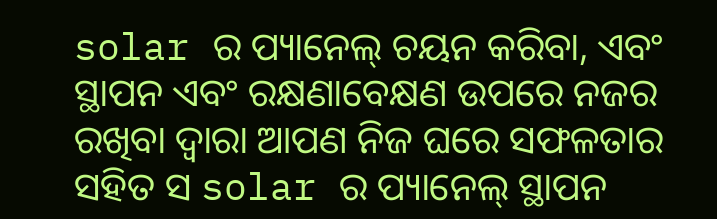solar ର ପ୍ୟାନେଲ୍ ଚୟନ କରିବା, ଏବଂ ସ୍ଥାପନ ଏବଂ ରକ୍ଷଣାବେକ୍ଷଣ ଉପରେ ନଜର ରଖିବା ଦ୍ୱାରା ଆପଣ ନିଜ ଘରେ ସଫଳତାର ସହିତ ସ solar ର ପ୍ୟାନେଲ୍ ସ୍ଥାପନ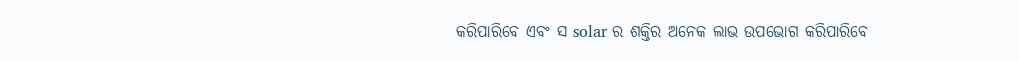କରିପାରିବେ ଏବଂ ସ solar ର ଶକ୍ତିର ଅନେକ ଲାଭ ଉପଭୋଗ କରିପାରିବେ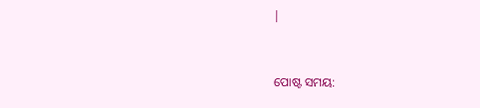|


ପୋଷ୍ଟ ସମୟ: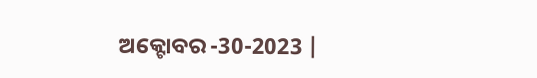ଅକ୍ଟୋବର -30-2023 |